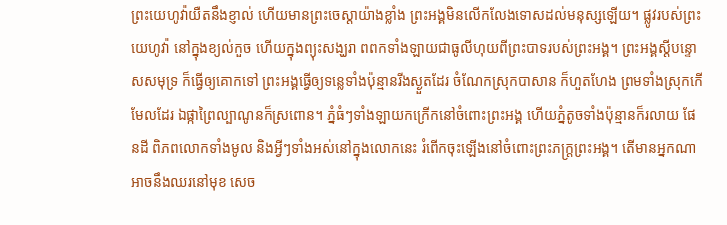ព្រះយេហូវ៉ាយឺតនឹងខ្ញាល់ ហើយមានព្រះចេស្តាយ៉ាងខ្លាំង ព្រះអង្គមិនលើកលែងទោសដល់មនុស្សឡើយ។ ផ្លូវរបស់ព្រះយេហូវ៉ា នៅក្នុងខ្យល់កួច ហើយក្នុងព្យុះសង្ឃរា ពពកទាំងឡាយជាធូលីហុយពីព្រះបាទរបស់ព្រះអង្គ។ ព្រះអង្គស្ដីបន្ទោសសមុទ្រ ក៏ធ្វើឲ្យគោកទៅ ព្រះអង្គធ្វើឲ្យទន្លេទាំងប៉ុន្មានរីងស្ងួតដែរ ចំណែកស្រុកបាសាន ក៏ហួតហែង ព្រមទាំងស្រុកកើមែលដែរ ឯផ្កាព្រៃល្បាណូនក៏ស្រពោន។ ភ្នំធំៗទាំងឡាយកក្រើកនៅចំពោះព្រះអង្គ ហើយភ្នំតូចទាំងប៉ុន្មានក៏រលាយ ផែនដី ពិភពលោកទាំងមូល និងអ្វីៗទាំងអស់នៅក្នុងលោកនេះ រំពើកចុះឡើងនៅចំពោះព្រះភក្ត្រព្រះអង្គ។ តើមានអ្នកណាអាចនឹងឈរនៅមុខ សេច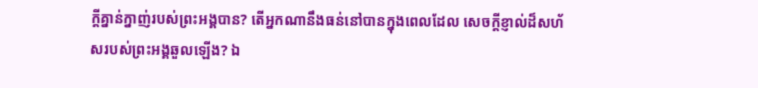ក្ដីគ្នាន់ក្នាញ់របស់ព្រះអង្គបាន? តើអ្នកណានឹងធន់នៅបានក្នុងពេលដែល សេចក្ដីខ្ញាល់ដ៏សហ័សរបស់ព្រះអង្គឆួលឡើង? ឯ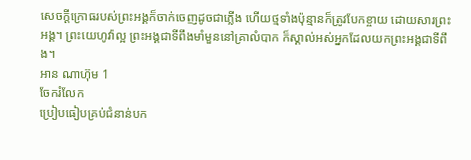សេចក្ដីក្រោធរបស់ព្រះអង្គក៏ចាក់ចេញដូចជាភ្លើង ហើយថ្មទាំងប៉ុន្មានក៏ត្រូវបែកខ្ចាយ ដោយសារព្រះអង្គ។ ព្រះយេហូវ៉ាល្អ ព្រះអង្គជាទីពឹងមាំមួននៅគ្រាលំបាក ក៏ស្គាល់អស់អ្នកដែលយកព្រះអង្គជាទីពឹង។
អាន ណាហ៊ុម 1
ចែករំលែក
ប្រៀបធៀបគ្រប់ជំនាន់បក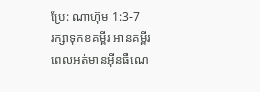ប្រែ: ណាហ៊ុម 1:3-7
រក្សាទុកខគម្ពីរ អានគម្ពីរពេលអត់មានអ៊ីនធឺណេ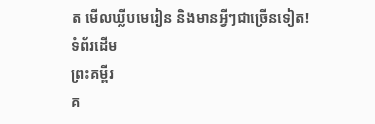ត មើលឃ្លីបមេរៀន និងមានអ្វីៗជាច្រើនទៀត!
ទំព័រដើម
ព្រះគម្ពីរ
គ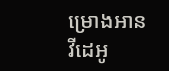ម្រោងអាន
វីដេអូ